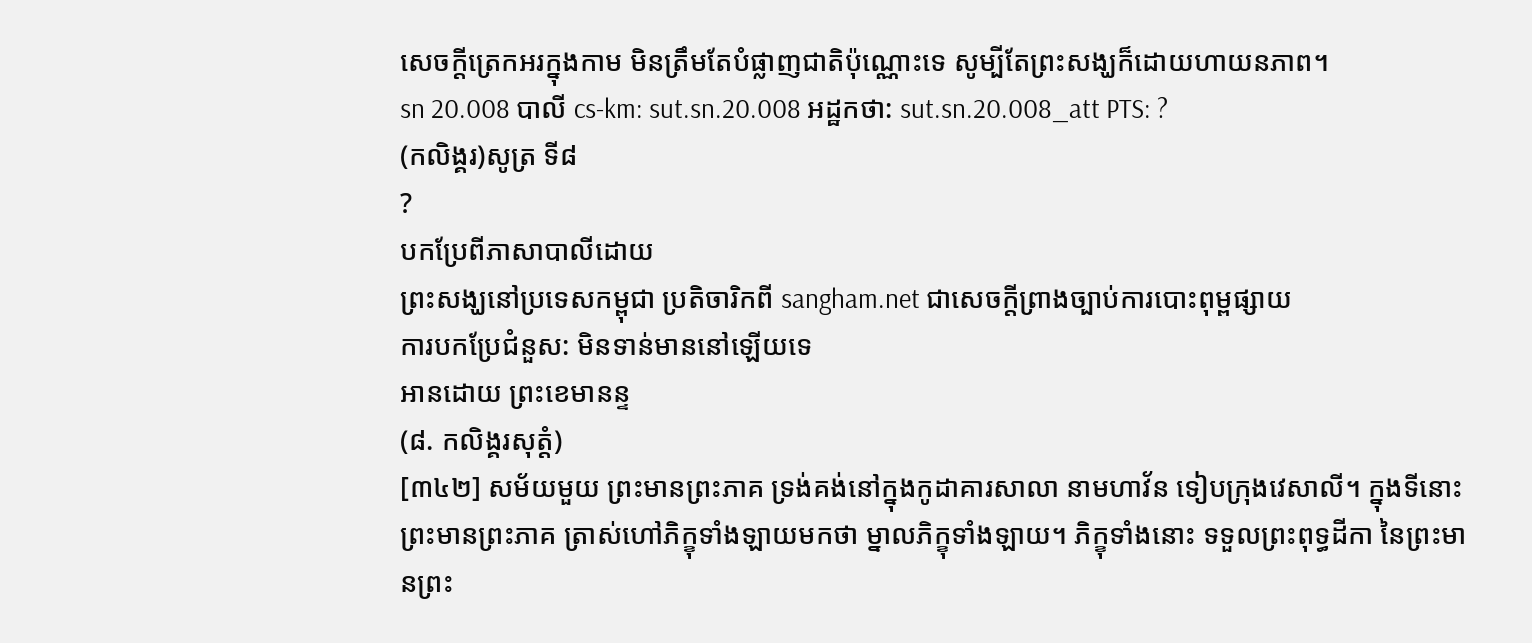សេចក្តីត្រេកអរក្នុងកាម មិនត្រឹមតែបំផ្លាញជាតិប៉ុណ្ណោះទេ សូម្បីតែព្រះសង្ឃក៏ដោយហាយនភាព។
sn 20.008 បាលី cs-km: sut.sn.20.008 អដ្ឋកថា: sut.sn.20.008_att PTS: ?
(កលិង្គរ)សូត្រ ទី៨
?
បកប្រែពីភាសាបាលីដោយ
ព្រះសង្ឃនៅប្រទេសកម្ពុជា ប្រតិចារិកពី sangham.net ជាសេចក្តីព្រាងច្បាប់ការបោះពុម្ពផ្សាយ
ការបកប្រែជំនួស: មិនទាន់មាននៅឡើយទេ
អានដោយ ព្រះខេមានន្ទ
(៨. កលិង្គរសុត្តំ)
[៣៤២] សម័យមួយ ព្រះមានព្រះភាគ ទ្រង់គង់នៅក្នុងកូដាគារសាលា នាមហាវ័ន ទៀបក្រុងវេសាលី។ ក្នុងទីនោះ ព្រះមានព្រះភាគ ត្រាស់ហៅភិក្ខុទាំងឡាយមកថា ម្នាលភិក្ខុទាំងឡាយ។ ភិក្ខុទាំងនោះ ទទួលព្រះពុទ្ធដីកា នៃព្រះមានព្រះ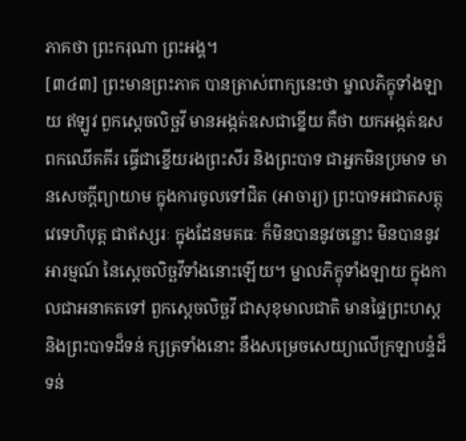ភាគថា ព្រះករុណា ព្រះអង្គ។
[៣៤៣] ព្រះមានព្រះភាគ បានត្រាស់ពាក្យនេះថា ម្នាលភិក្ខុទាំងឡាយ ឥឡូវ ពួកស្តេចលិច្ឆវី មានអង្កត់ឧសជាខ្នើយ គឺថា យកអង្កត់ឧស ពកឈើគគីរ ធ្វើជាខ្នើយរងព្រះសីរ និងព្រះបាទ ជាអ្នកមិនប្រមាទ មានសេចក្តីព្យាយាម ក្នុងការចូលទៅជិត (អាចារ្យ) ព្រះបាទអជាតសត្តុវេទេហិបុត្ត ជាឥស្សរៈ ក្នុងដែនមគធៈ ក៏មិនបាននូវចន្លោះ មិនបាននូវអារម្មណ៍ នៃស្តេចលិច្ឆវីទាំងនោះឡើយ។ ម្នាលភិក្ខុទាំងឡាយ ក្នុងកាលជាអនាគតទៅ ពួកស្តេចលិច្ឆវី ជាសុខុមាលជាតិ មានផ្ទៃព្រះហស្ត និងព្រះបាទដ៏ទន់ ក្សត្រទាំងនោះ នឹងសម្រេចសេយ្យាលើក្រឡាបន្ទំដ៏ទន់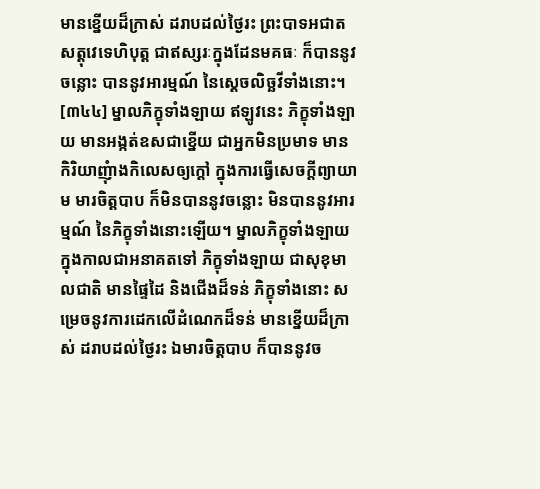មានខ្នើយដ៏ក្រាស់ ដរាបដល់ថ្ងៃរះ ព្រះបាទអជាតសត្តុវេទេហិបុត្ត ជាឥស្សរៈក្នុងដែនមគធៈ ក៏បាននូវចន្លោះ បាននូវអារម្មណ៍ នៃស្តេចលិច្ឆវីទាំងនោះ។
[៣៤៤] ម្នាលភិក្ខុទាំងឡាយ ឥឡូវនេះ ភិក្ខុទាំងឡាយ មានអង្កត់ឧសជាខ្នើយ ជាអ្នកមិនប្រមាទ មានកិរិយាញុំាងកិលេសឲ្យក្តៅ ក្នុងការធ្វើសេចក្តីព្យាយាម មារចិត្តបាប ក៏មិនបាននូវចន្លោះ មិនបាននូវអារម្មណ៍ នៃភិក្ខុទាំងនោះឡើយ។ ម្នាលភិក្ខុទាំងឡាយ ក្នុងកាលជាអនាគតទៅ ភិក្ខុទាំងឡាយ ជាសុខុមាលជាតិ មានផ្ទៃដៃ និងជើងដ៏ទន់ ភិក្ខុទាំងនោះ សម្រេចនូវការដេកលើដំណេកដ៏ទន់ មានខ្នើយដ៏ក្រាស់ ដរាបដល់ថ្ងៃរះ ឯមារចិត្តបាប ក៏បាននូវច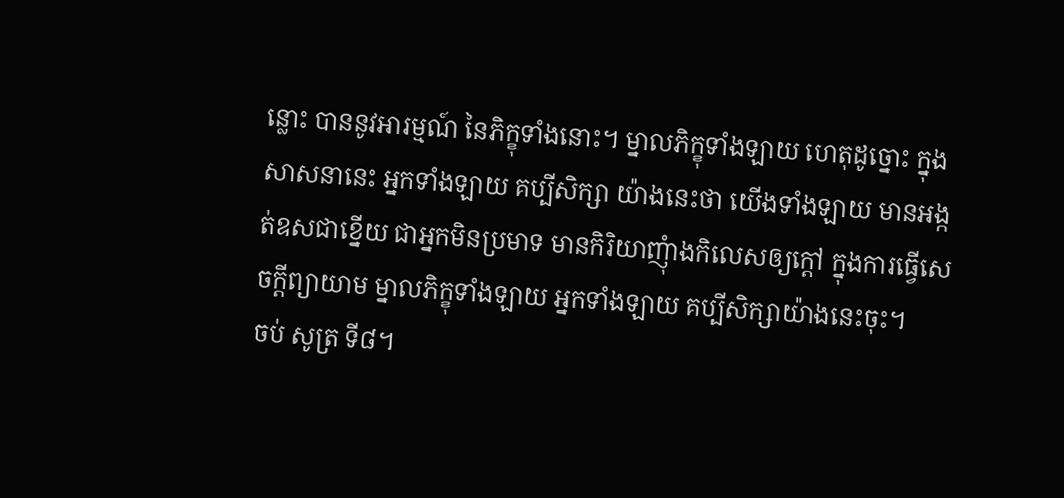ន្លោះ បាននូវអារម្មណ៍ នៃភិក្ខុទាំងនោះ។ ម្នាលភិក្ខុទាំងឡាយ ហេតុដូច្នោះ ក្នុងសាសនានេះ អ្នកទាំងឡាយ គប្បីសិក្សា យ៉ាងនេះថា យើងទាំងឡាយ មានអង្កត់ឧសជាខ្នើយ ជាអ្នកមិនប្រមាទ មានកិរិយាញុំាងកិលេសឲ្យក្តៅ ក្នុងការធ្វើសេចក្តីព្យាយាម ម្នាលភិក្ខុទាំងឡាយ អ្នកទាំងឡាយ គប្បីសិក្សាយ៉ាងនេះចុះ។
ចប់ សូត្រ ទី៨។